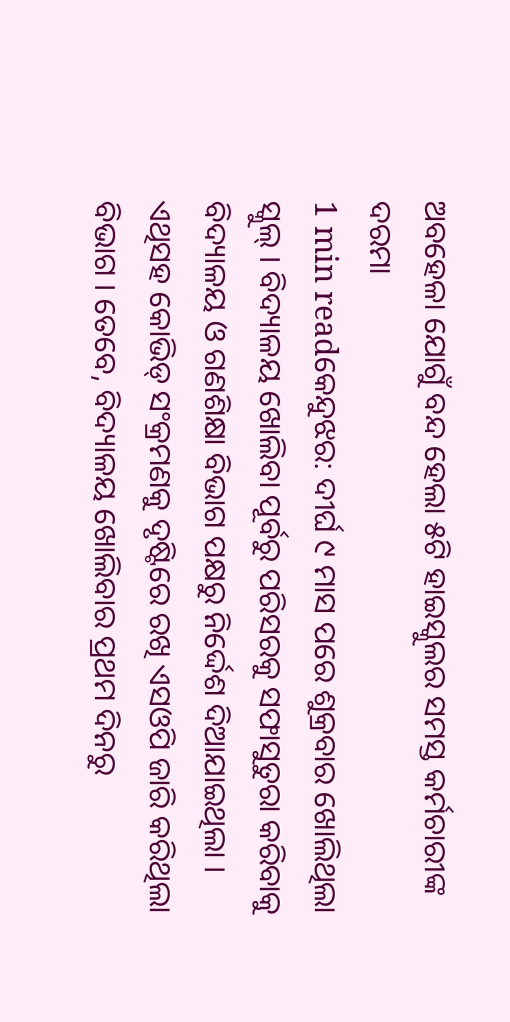ଅବହେଳା ଯୋଗୁଁ ବନ୍ଦ ହେଲା ୫ଟି ହାଇସ୍କୁଲର ସମସ୍ତ କର୍ମଚାରୀଙ୍କ ଦରମା
1 min readକେନ୍ଦୁଝର: ଦୀର୍ଘ ୯ ମାସ ପରେ ଶୁକ୍ରବାର ଖୋଲିଥିଲା ସ୍କୁଲ୍ । ବିଦ୍ୟାଳୟ ଖୋଲିବା ପୂର୍ବରୁ ପରିସରକୁ ସଫାସୁତୁରା କରିବାକୁ ବିଦ୍ୟାଳୟ ଓ ଗଣଶିକ୍ଷା ବିଭାଗ ପକ୍ଷରୁ ନିର୍ଦ୍ଦେଶ ଦିଆଯାଇଥିଲା । ଏଥିସହ କୋଭିଡ୍ ସଂକ୍ରମଣକୁ ଦୃଷ୍ଟିରେ ରଖି ଏସଓପି ଜାରି କରିଥିଲା ବିଭାଗ । ତେବେ, ବିଦ୍ୟାଳୟ ଖୋଲିବାର ପ୍ରଥମ ଦିନରୁ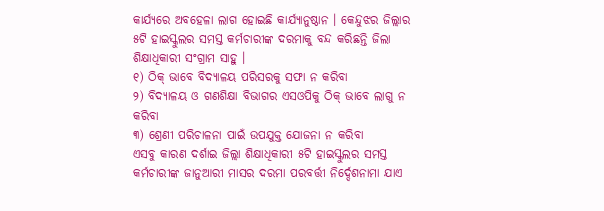କାର୍ଯ୍ୟରେ ଅବହେଳା ଲାଗ ହୋଇଛି କାର୍ଯ୍ୟାନୁଷ୍ଠାନ । କେନ୍ଦୁଝର ଜିଲ୍ଲାର ୫ଟି ହାଇସ୍କୁଲର ସମସ୍ତ କର୍ମଚାରୀଙ୍କ ଦରମାକୁ ବନ୍ଦ କରିଛନ୍ତି ଜିଲା ଶିକ୍ଷାଧିକାରୀ ସଂଗ୍ରାମ ସାହୁ ।
୧) ଠିକ୍ ଭାବେ ବିଦ୍ୟାଳୟ ପରିସରକୁ ସଫା ନ କରିବା
୨) ବିଦ୍ୟାଳୟ ଓ ଗଣଶିକ୍ଷା ବିଭାଗର ଏସଓପିକୁ ଠିକ୍ ଭାବେ ଲାଗୁ ନ କରିବା
୩) ଶ୍ରେଣୀ ପରିଚାଳନା ପାଇଁ ଉପଯୁକ୍ତ ଯୋଜନା ନ କରିବା
ଏସବୁ କାରଣ ଦର୍ଶାଇ ଜିଲ୍ଲା ଶିକ୍ଷାଧିକାରୀ ୫ଟି ହାଇସ୍କୁଲର ସମସ୍ତ କର୍ମଚାରୀଙ୍କ ଜାନୁଆରୀ ମାସର ଦରମା ପରବର୍ତ୍ତୀ ନିର୍ଦ୍ଦେଶନାମା ଯାଏ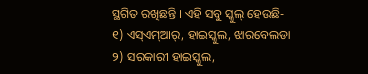ସ୍ଥଗିତ ରଖିଛନ୍ତି । ଏହି ସବୁ ସ୍କୁଲ୍ ହେଉଛି-
୧) ଏସ୍ଏମ୍ଆର୍, ହାଇସ୍କୁଲ, ଝାରବେଲଡା
୨) ସରକାରୀ ହାଇସ୍କୁଲ,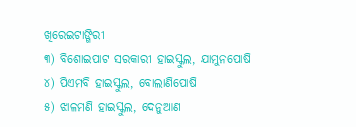ଖିରେଇଟାଙ୍ଗିରୀ
୩) ବିଶୋଇପାଟ ସରକାରୀ ହାଇସ୍କୁଲ, ଯାମୁନପୋଷି
୪) ପିଏମବି ହାଇସ୍କୁଲ, ବୋଲାଣିପୋଷି
୫) ଝାଳମଣି ହାଇସ୍କୁଲ, ଦେନୁଆଣ